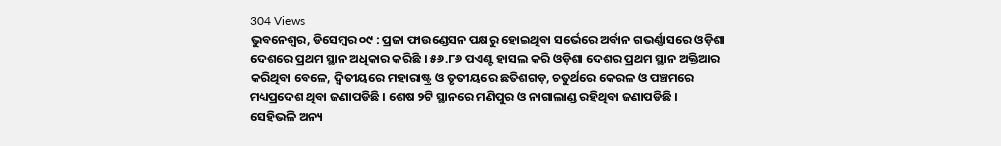304 Views
ଭୁବନେଶ୍ୱର, ଡିସେମ୍ବର ୦୯ : ପ୍ରଜା ଫାଉଣ୍ଡେସନ ପକ୍ଷରୁ ହୋଇଥିବା ସର୍ଭେରେ ଅର୍ବାନ ଗଭର୍ଣ୍ଣାସରେ ଓଡ଼ିଶା ଦେଶରେ ପ୍ରଥମ ସ୍ଥାନ ଅଧିକାର କରିଛି । ୫୬.୮୬ ପଏଣ୍ଟ ହାସଲ କରି ଓଡ଼ିଶା ଦେଶର ପ୍ରଥମ ସ୍ଥାନ ଅକ୍ତିଆର କରିଥିବା ବେଳେ, ଦ୍ବିତୀୟରେ ମହାରାଷ୍ଟ୍ର ଓ ତୃତୀୟରେ ଛତିଶଗଡ଼, ଚତୁର୍ଥରେ କେରଳ ଓ ପଞ୍ଚମରେ ମଧ୍ୟପ୍ରଦେଶ ଥିବା ଜଣାପଡିଛି । ଶେଷ ୨ଟି ସ୍ଥାନରେ ମଣିପୁର ଓ ନାଗାଲାଣ୍ଡ ରହିଥିବା ଜଣାପଡିଛି ।
ସେହିଭଳି ଅନ୍ୟ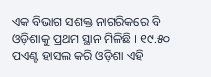ଏକ ବିଭାଗ ସଶକ୍ତ ନାଗରିକରେ ବି ଓଡ଼ିଶାକୁ ପ୍ରଥମ ସ୍ଥାନ ମିଳିଛି । ୧୯.୫୦ ପଏଣ୍ଟ ହାସଲ କରି ଓଡ଼ିଶା ଏହି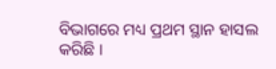ବିଭାଗରେ ମଧ୍ୟ ପ୍ରଥମ ସ୍ଥାନ ହାସଲ କରିଛି ।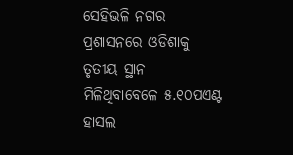ସେହିଭଳି ନଗର ପ୍ରଶାସନରେ ଓଡିଶାକୁ ତୃତୀୟ ସ୍ଥାନ ମିଳିଥିବାବେଳେ ୫.୧୦ପଏଣ୍ଟ ହାସଲ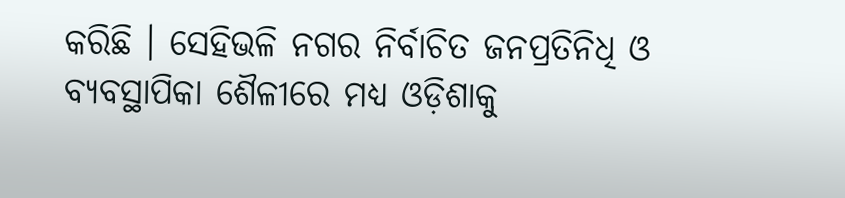କରିଛି । ସେହିଭଳି ନଗର ନିର୍ବାଚିତ ଜନପ୍ରତିନିଧି ଓ ବ୍ୟବସ୍ଥାପିକା ଶୈଳୀରେ ମଧ୍ୟ ଓଡ଼ିଶାକୁ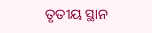ତୃତୀୟ ସ୍ଥାନ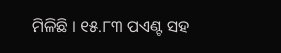ମିଳିଛି । ୧୫.୮୩ ପଏଣ୍ଟ ସହ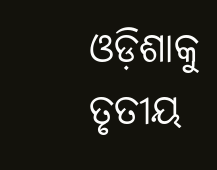ଓଡ଼ିଶାକୁ ତୃତୀୟ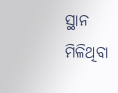ସ୍ଥାନ ମିଳିଥିବା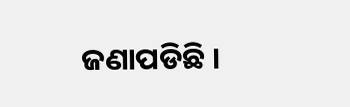ଜଣାପଡିଛି ।